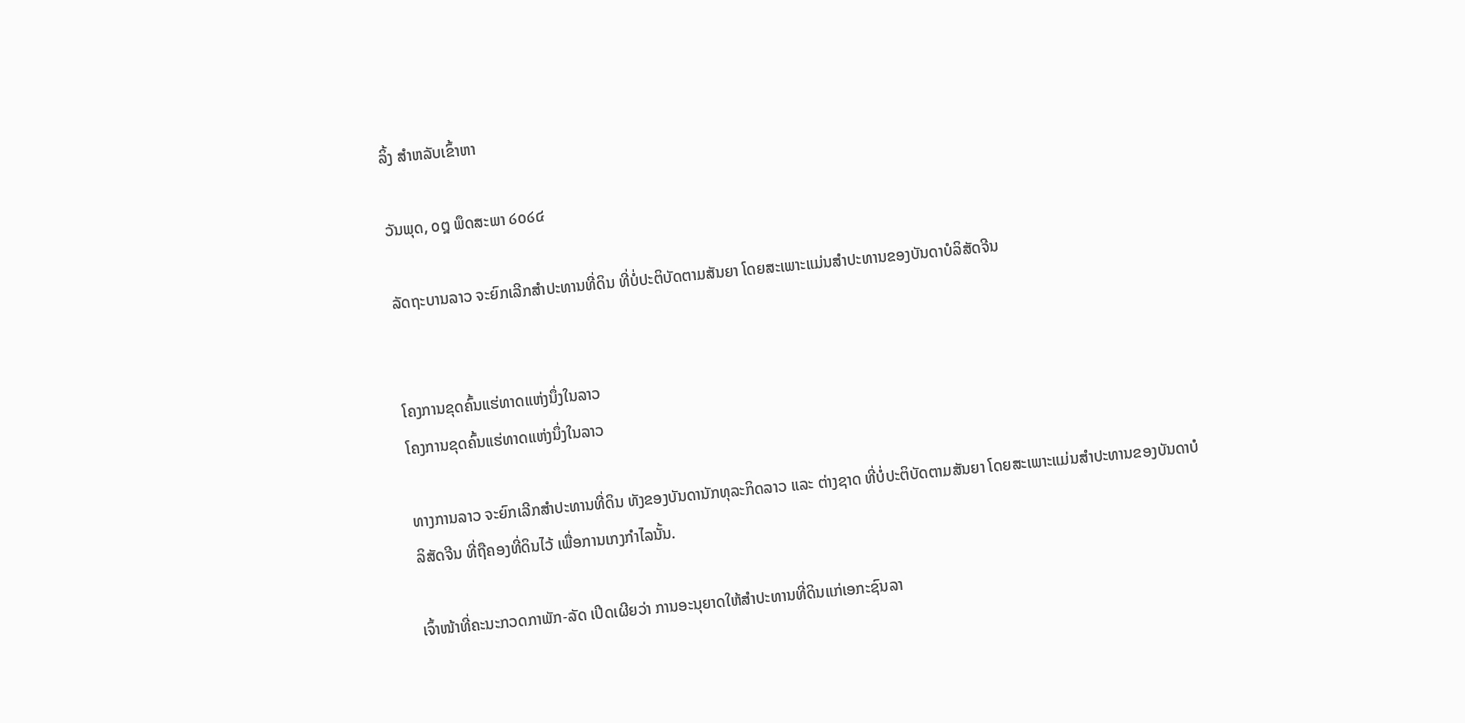ລິ້ງ ສຳຫລັບເຂົ້າຫາ

ວັນພຸດ, ໐໘ ພຶດສະພາ ໒໐໒໔

ລັດຖະບານລາວ ຈະຍົກເລີກສຳປະທານທີ່ດິນ ທີ່ບໍ່ປະຕິບັດຕາມສັນຍາ ໂດຍສະເພາະແມ່ນສໍາປະທານຂອງບັນດາບໍລິສັດຈີນ


ໂຄງການຂຸດຄົ້ນແຮ່ທາດແຫ່ງນຶ່ງໃນລາວ
ໂຄງການຂຸດຄົ້ນແຮ່ທາດແຫ່ງນຶ່ງໃນລາວ

ທາງການລາວ ຈະຍົກເລີກສໍາປະທານທີ່ດິນ ທັງຂອງບັນດານັກທຸລະກິດລາວ ແລະ ຕ່າງຊາດ ທີ່ບໍ່ປະຕິບັດຕາມສັນຍາ ໂດຍສະເພາະແມ່ນສໍາປະທານຂອງບັນດາບໍລິສັດຈີນ ທີ່ຖືຄອງທີ່ດິນໄວ້ ເພື່ອການເກງກຳໄລນັ້ນ.

ເຈົ້າໜ້າທີ່ຄະນະກວດກາພັກ-ລັດ ເປີດເຜີຍວ່າ ການອະນຸຍາດໃຫ້ສໍາປະທານທີ່ດິນແກ່ເອກະຊົນລາ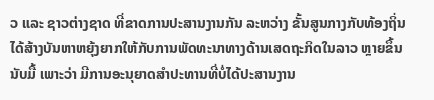ວ ແລະ ຊາວຕ່າງຊາດ ທີ່ຂາດການປະສານງານກັນ ລະຫວ່າງ ຂັ້ນສູນກາງກັບທ້ອງຖິ່ນ ໄດ້ສ້າງບັນຫາຫຍຸ້ງຍາກໃຫ້ກັບການພັດທະນາທາງດ້ານເສດຖະກິດໃນລາວ ຫຼາຍຂຶ້ນນັບມື້ ເພາະວ່າ ມີການອະນຸຍາດສຳປະທານທີ່ບໍ່ໄດ້ປະສານງານ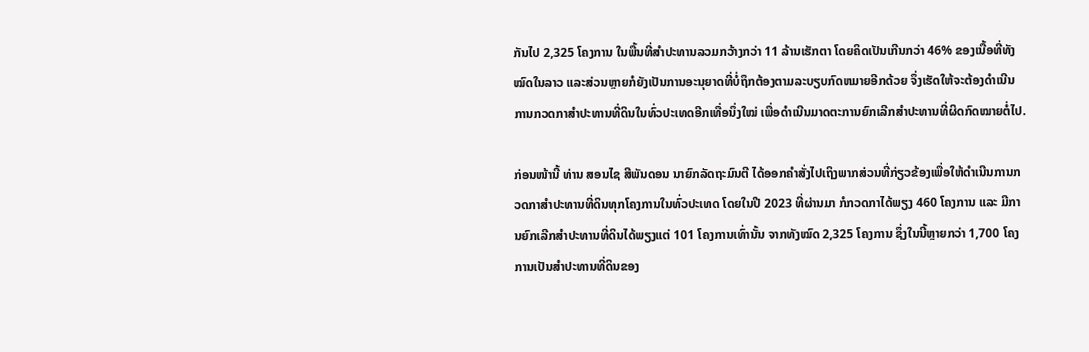ກັນໄປ 2,325 ໂຄງການ ໃນພື້ນທີ່ສຳປະທານລວມກວ້າງກວ່າ 11 ລ້ານເຮັກຕາ ໂດຍຄິດເປັນເກີນກວ່າ 46% ຂອງເນື້ອທີ່ທັງໝົດໃນລາວ ແລະສ່ວນຫຼາຍກໍຍັງເປັນການອະນຸຍາດທີ່ບໍ່ຖຶກຕ້ອງຕາມລະບຽບກົດຫມາຍອີກດ້ວຍ ຈຶ່ງເຮັດໃຫ້ຈະຕ້ອງດຳເນີນການກວດກາສຳປະທານທີ່ດິນໃນທົ່ວປະເທດອີກເທື່ອນຶ່ງໃໝ່ ເພື່ອດຳເນີນມາດຕະການຍົກເລີກສຳປະທານທີ່ຜິດກົດໝາຍຕໍ່ໄປ.

ກ່ອນໜ້ານີ້ ທ່ານ ສອນໄຊ ສີພັນດອນ ນາຍົກລັດຖະມົນຕີ ໄດ້ອອກຄຳສັ່ງໄປເຖິງພາກສ່ວນທີ່ກ່ຽວຂ້ອງເພື່ອໃຫ້ດຳເນີນການກວດກາສຳປະທານທີ່ດິນທຸກໂຄງການໃນທົ່ວປະເທດ ໂດຍໃນປີ 2023 ທີ່ຜ່ານມາ ກໍກວດກາໄດ້ພຽງ 460 ໂຄງການ ແລະ ມີການຍົກເລີກສຳປະທານທີ່ດິນໄດ້ພຽງແຕ່ 101 ໂຄງການເທົ່ານັ້ນ ຈາກທັງໝົດ 2,325 ໂຄງການ ຊຶ່ງໃນນີ້ຫຼາຍກວ່າ 1,700 ໂຄງການເປັນສຳປະທານທີ່ດິນຂອງ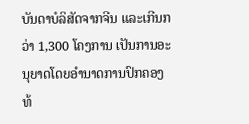ບັນດາບໍລິສັດຈາກຈີນ ແລະເກີນກວ່າ 1,300 ໂຄງການ ເປັນການອະນຸຍາດໂດຍອຳນາດການປົກຄອງທ້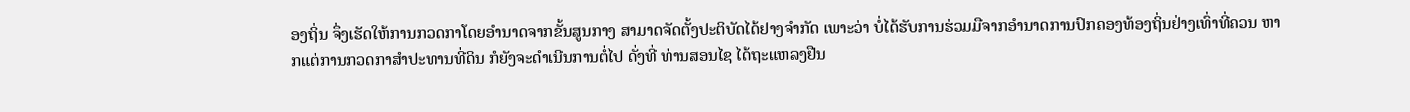ອງຖິ່ນ ຈຶ່ງເຮັດໃຫ້ການກວດກາໂດຍອຳນາດຈາກຂັ້ນສູນກາງ ສາມາດຈັດຕັ້ງປະຕິບັດໄດ້ຢາງຈຳກັດ ເພາະວ່າ ບໍ່ໄດ້ຮັບການຮ່ວມມືຈາກອຳນາດການປົກຄອງທ້ອງຖິ່ນຢ່າງເທົ່າທີ່ຄວນ ຫາກແຕ່ການກວດກາສຳປະທານທີ່ດິນ ກໍຍັງຈະດຳເນີນການຕໍ່ໄປ ດັ່ງທີ່ ທ່ານສອນໄຊ ໄດ້ຖະແຫລງຢືນ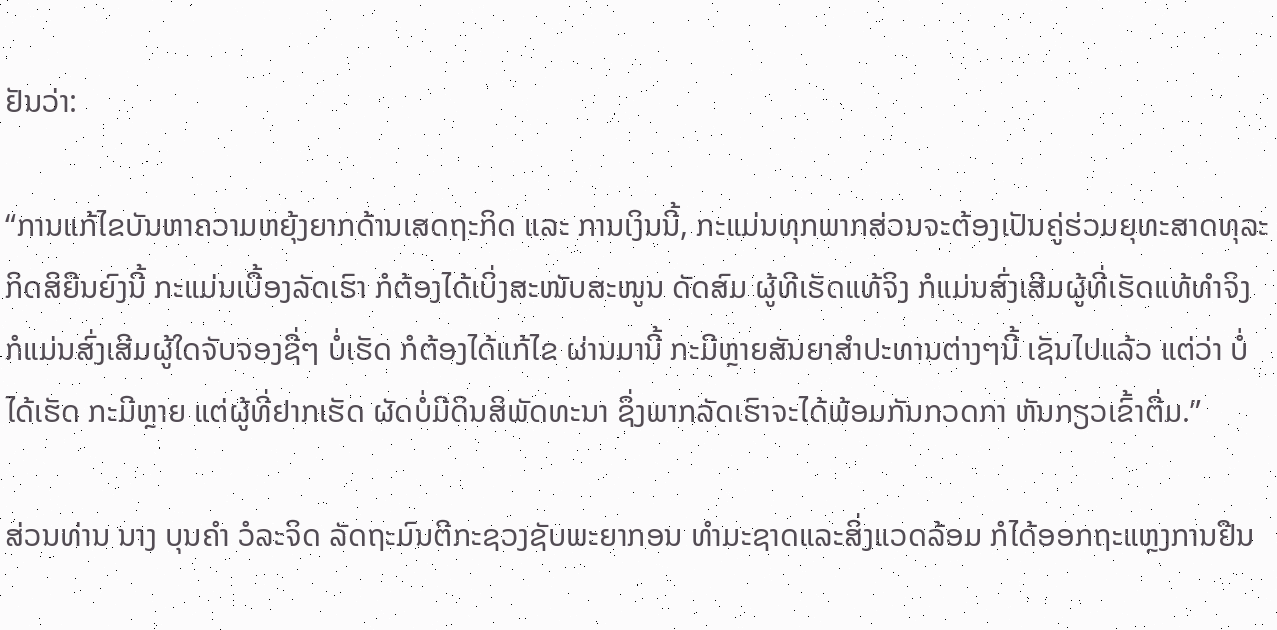ຢັນວ່າ:

“ການແກ້ໄຂບັນຫາຄວາມຫຍຸ້ງຍາກດ້ານເສດຖະກິດ ແລະ ການເງິນນີ້, ກະແມ່ນທຸກພາກສ່ວນຈະຕ້ອງເປັນຄູ່ຮ່ວມຍຸທະສາດທຸລະກິດສິຍືນຍົງນີ້ ກະແມ່ນເບື້ອງລັດເຮົາ ກໍຕ້ອງໄດ້ເບິ່ງສະໜັບສະໜູນ ດັດສົມ ຜູ້ທີເຮັດແທ້ຈິງ ກໍແມ່ນສົ່ງເສີມຜູ້ທີ່ເຮັດແທ້ທຳຈິງ ກໍແມ່ນສົ່ງເສີມຜູ້ໃດຈັບຈອງຊື່ໆ ບໍ່ເຮັດ ກໍຕ້ອງໄດ້ແກ້ໄຂ ຜ່ານມານີ້ ກະມີຫຼາຍສັນຍາສຳປະທານຕ່າງໆນີ້ ເຊັນໄປແລ້ວ ແຕ່ວ່າ ບໍ່ໄດ້ເຮັດ ກະມີຫຼາຍ ແຕ່ຜູ້ທີ່ຢາກເຮັດ ຜັດບໍ່ມີດິນສິພັດທະນາ ຊຶ່ງພາກລັດເຮົາຈະໄດ້ພ້ອມກັນກວດກາ ຫັນກຽວເຂົ້າຕື່ມ.”

ສ່ວນທ່ານ ນາງ ບຸນຄຳ ວໍລະຈິດ ລັດຖະມົນຕີກະຊວງຊັບພະຍາກອນ ທຳມະຊາດແລະສິ່ງແວດລ້ອມ ກໍໄດ້ອອກຖະແຫຼງການຢືນ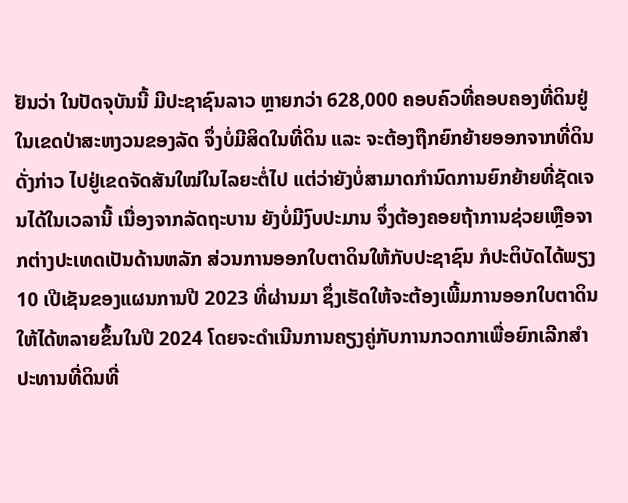ຢັນວ່າ ໃນປັດຈຸບັນນີ້ ມີປະຊາຊົນລາວ ຫຼາຍກວ່າ 628,000 ຄອບຄົວທີ່ຄອບຄອງທີ່ດິນຢູ່ໃນເຂດປ່າສະຫງວນຂອງລັດ ຈຶ່ງບໍ່ມີສິດໃນທີ່ດິນ ແລະ ຈະຕ້ອງຖືກຍົກຍ້າຍອອກຈາກທີ່ດິນດັ່ງກ່າວ ໄປຢູ່ເຂດຈັດສັນໃໝ່ໃນໄລຍະຕໍ່ໄປ ແຕ່ວ່າຍັງບໍ່ສາມາດກຳນົດການຍົກຍ້າຍທີ່ຊັດເຈນໄດ້ໃນເວລານີ້ ເນື່ອງຈາກລັດຖະບານ ຍັງບໍ່ມີງົບປະມານ ຈຶ່ງຕ້ອງຄອຍຖ້າການຊ່ວຍເຫຼືອຈາກຕ່າງປະເທດເປັນດ້ານຫລັກ ສ່ວນການອອກໃບຕາດິນໃຫ້ກັບປະຊາຊົນ ກໍປະຕິບັດໄດ້ພຽງ 10 ເປີເຊັນຂອງແຜນການປີ 2023 ທີ່ຜ່ານມາ ຊຶ່ງເຮັດໃຫ້ຈະຕ້ອງເພີ້ມການອອກໃບຕາດິນໃຫ້ໄດ້ຫລາຍຂຶ້ນໃນປີ 2024 ໂດຍຈະດຳເນີນການຄຽງຄູ່ກັບການກວດກາເພື່ອຍົກເລີກສຳປະທານທີ່ດິນທີ່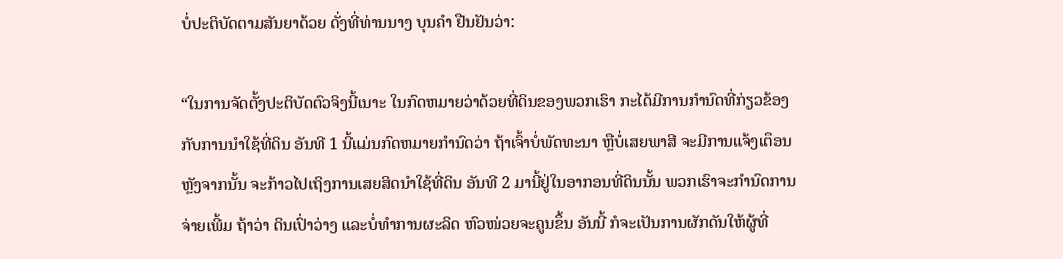ບໍ່ປະຕິບັດຕາມສັນຍາດ້ວຍ ດັ່ງທີ່ທ່ານນາງ ບຸນຄຳ ຢືນຢັນວ່າ:

“ໃນການຈັດຕັ້ງປະຕິບັດຕົວຈິງນີ້ເນາະ ໃນກົດຫມາຍວ່າດ້ວຍທີ່ດິນຂອງພວກເຮົາ ກະໄດ້ມີການກໍານົດທີ່ກ່ຽວຂ້ອງກັບການນໍາໃຊ້ທີ່ດິນ ອັນທີ 1 ນີ້ແມ່ນກົດຫມາຍກຳນົດວ່າ ຖ້າເຈົ້າບໍ່ພັດທະນາ ຫຼືບໍ່ເສຍພາສີ ຈະມີການແຈ້ງເຕຶອນ ຫຼັງຈາກນັ້ນ ຈະກ້າວໄປເຖິງການເສຍສິດນໍາໃຊ້ທີ່ດິນ ອັນທີ 2 ມານີ້ຢູ່ໃນອາກອນທີ່ດິນນັ້ນ ພວກເຮົາຈະກຳນົດການຈ່າຍເພີ້ມ ຖ້າວ່າ ດິນເປົ່າວ່າງ ແລະບໍ່ທຳການຜະລິດ ຫົວໜ່ວຍຈະຄູນຂຶ້ນ ອັນນີ້ ກໍຈະເປັນການຜັກດັນໃຫ້ຜູ້ທີ່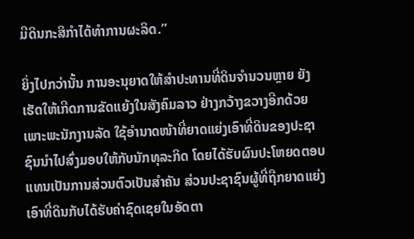ມີດິນກະສິກຳໄດ້ທຳການຜະລິດ.”

ຍິ່ງໄປກວ່ານັ້ນ ການອະນຸຍາດໃຫ້ສຳປະທານທີ່ດິນຈຳນວນຫຼາຍ ຍັງເຮັດໃຫ້ເກີດການຂັດແຍ້ງໃນສັງຄົມລາວ ຢ່າງກວ້າງຂວາງອີກດ້ວຍ ເພາະພະນັກງານລັດ ໃຊ້ອຳນາດໜ້າທີ່ຍາດແຍ່ງເອົາທີ່ດິນຂອງປະຊາຊົນນຳໄປສົ່ງມອບໃຫ້ກັບນັກທຸລະກິດ ໂດຍໄດ້ຮັບຜົນປະໂຫຍດຕອບແທນເປັນການສ່ວນຕົວເປັນສຳຄັນ ສ່ວນປະຊາຊົນຜູ້ທີ່ຖືກຍາດແຍ່ງເອົາທີ່ດິນກັບໄດ້ຮັບຄ່າຊົດເຊຍໃນອັດຕາ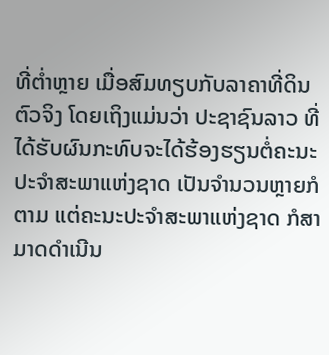ທີ່ຕ່ຳຫຼາຍ ເມື່ອສົມທຽບກັບລາຄາທີ່ດິນຕົວຈິງ ໂດຍເຖິງແມ່ນວ່າ ປະຊາຊົນລາວ ທີ່ໄດ້ຮັບຜົນກະທົບຈະໄດ້ຮ້ອງຮຽນຕໍ່ຄະນະປະຈຳສະພາແຫ່ງຊາດ ເປັນຈຳນວນຫຼາຍກໍຕາມ ແຕ່ຄະນະປະຈຳສະພາແຫ່ງຊາດ ກໍສາມາດດຳເນີນ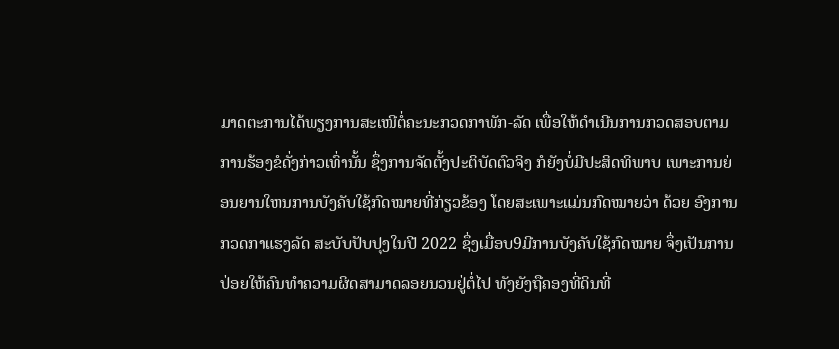ມາດຕະການໄດ້ພຽງການສະເໜີຕໍ່ຄະນະກວດກາພັກ-ລັດ ເພື່ອໃຫ້ດຳເນີນການກວດສອບຕາມການຮ້ອງຂໍດັ່ງກ່າວເທົ່ານັ້ນ ຊຶ່ງການຈັດຕັ້ງປະຕິບັດຕົວຈິງ ກໍຍັງບໍ່ມີປະສິດທິພາບ ເພາະການຍ່ອນຍານໃຫນການບັງຄັບໃຊ້ກົດໝາຍທີ່ກ່ຽວຂ້ອງ ໂດຍສະເພາະແມ່ນກົດໝາຍວ່າ ດ້ວຍ ອົງການກວດກາແຮງລັດ ສະບັບປັບປຸງໃນປີ 2022 ຊຶ່ງເມື່ອບ9ມີການບັງຄັບໃຊ້ກົດໝາຍ ຈຶ່ງເປັນການປ່ອຍໃຫ້ຄົນທຳຄວາມຜິດສາມາດລອຍນວນຢູ່ຕໍ່ໄປ ທັງຍັງຖືຄອງທີ່ດິນທີ່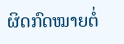ຜິດກົດໝາຍຕໍ່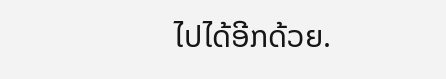ໄປໄດ້ອີກດ້ວຍ.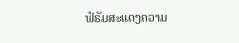ຟໍຣັມສະແດງຄວາມ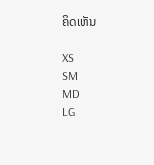ຄິດເຫັນ

XS
SM
MD
LG